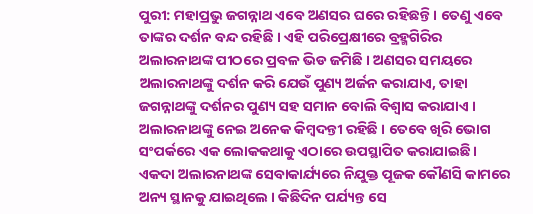ପୁରୀ: ମହାପ୍ରଭୁ ଜଗନ୍ନାଥ ଏବେ ଅଣସର ଘରେ ରହିଛନ୍ତି । ତେଣୁ ଏବେ ତାଙ୍କର ଦର୍ଶନ ବନ୍ଦ ରହିଛି । ଏହି ପରିପ୍ରେକ୍ଷୀରେ ବ୍ରହ୍ମଗିରିର ଅଲାରନାଥଙ୍କ ପୀଠରେ ପ୍ରବଳ ଭିଡ ଜମିଛି । ଅଣସର ସମୟରେ ଅଲାରନାଥଙ୍କୁ ଦର୍ଶନ କରି ଯେଉଁ ପୁଣ୍ୟ ଅର୍ଜନ କରାଯାଏ, ତାହା ଜଗନ୍ନାଥଙ୍କୁ ଦର୍ଶନର ପୁଣ୍ୟ ସହ ସମାନ ବୋଲି ବିଶ୍ବାସ କରାଯାଏ । ଅଲାରନାଥଙ୍କୁ ନେଇ ଅନେକ କିମ୍ବଦନ୍ତୀ ରହିଛି । ତେବେ ଖିରି ଭୋଗ ସଂପର୍କରେ ଏକ ଲୋକକଥାକୁ ଏଠାରେ ଉପସ୍ଥାପିତ କରାଯାଇଛି ।
ଏକଦା ଅଲାରନାଥଙ୍କ ସେବାକାର୍ଯ୍ୟରେ ନିଯୁକ୍ତ ପୂଜକ କୌଣସି କାମରେ ଅନ୍ୟ ସ୍ଥାନକୁ ଯାଇଥିଲେ । କିଛିଦିନ ପର୍ଯ୍ୟନ୍ତ ସେ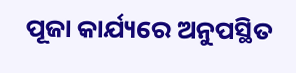ପୂଜା କାର୍ଯ୍ୟରେ ଅନୁପସ୍ଥିତ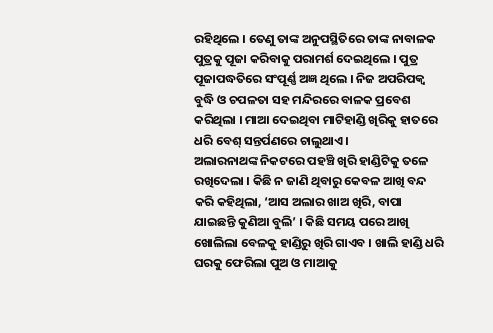ରହିଥିଲେ । ତେଣୁ ତାଙ୍କ ଅନୁପସ୍ଥିତିରେ ତାଙ୍କ ନାବାଳକ ପୁତ୍ରକୁ ପୂଜା କରିବାକୁ ପରାମର୍ଶ ଦେଇଥିଲେ । ପୁତ୍ର ପୂଜାପଦ୍ଧତିରେ ସଂପୂର୍ଣ୍ଣ ଅଜ୍ଞ ଥିଲେ । ନିଜ ଅପରିପକ୍ବ ବୁଦ୍ଧି ଓ ଚପଳତା ସହ ମନ୍ଦିରରେ ବାଳକ ପ୍ରବେଶ କରିଥିଲା । ମାଆ ଦେଇଥିବା ମାଟିହାଣ୍ଡି ଖିରିକୁ ହାତରେ ଧରି ବେଶ୍ ସନ୍ତର୍ପଣରେ ଚାଲୁଥାଏ।
ଅଲାରନାଥଙ୍କ ନିକଟରେ ପହଞ୍ଚି ଖିରି ହାଣ୍ଡିଟିକୁ ତଳେ ରଖିଦେଲା । କିଛି ନ ଜାଣି ଥିବାରୁ କେବଳ ଆଖି ବନ୍ଦ କରି କହିଥିଲା, ‘ଆସ ଅଲାର ଖାଅ ଖିରି, ବାପା ଯାଇଛନ୍ତି କୁଣିଆ ବୁଲି’ । କିଛି ସମୟ ପରେ ଆଖି ଖୋଲିଲା ବେଳକୁ ହାଣ୍ଡିରୁ ଖିରି ଗାଏବ । ଖାଲି ହାଣ୍ଡି ଧରି ଘରକୁ ଫେରିଲା ପୁଅ ଓ ମାଆକୁ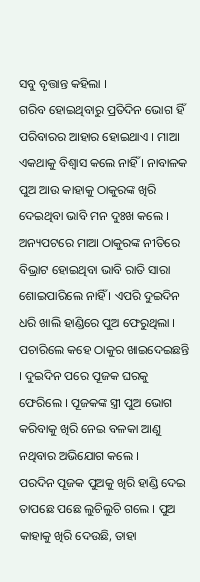ସବୁ ବୃତ୍ତାନ୍ତ କହିଲା ।
ଗରିବ ହୋଇଥିବାରୁ ପ୍ରତିଦିନ ଭୋଗ ହିଁ ପରିବାରର ଆହାର ହୋଇଥାଏ । ମାଆ ଏକଥାକୁ ବିଶ୍ବାସ କଲେ ନାହିଁ । ନାବାଳକ ପୁଅ ଆଉ କାହାକୁ ଠାକୁରଙ୍କ ଖିରି ଦେଇଥିବା ଭାବି ମନ ଦୁଃଖ କଲେ । ଅନ୍ୟପଟରେ ମାଆ ଠାକୁରଙ୍କ ନୀତିରେ ବିଭ୍ରାଟ ହୋଇଥିବା ଭାବି ରାତି ସାରା ଶୋଇପାରିଲେ ନାହିଁ । ଏପରି ଦୁଇଦିନ ଧରି ଖାଲି ହାଣ୍ଡିରେ ପୁଅ ଫେରୁଥିଲା । ପଚାରିଲେ କହେ ଠାକୁର ଖାଇଦେଇଛନ୍ତି । ଦୁଇଦିନ ପରେ ପୂଜକ ଘରକୁ ଫେରିଲେ । ପୂଜକଙ୍କ ସ୍ତ୍ରୀ ପୁଅ ଭୋଗ କରିବାକୁ ଖିରି ନେଇ ବଳକା ଆଣୁ ନଥିବାର ଅଭିଯୋଗ କଲେ ।
ପରଦିନ ପୂଜକ ପୁଅକୁ ଖିରି ହାଣ୍ଡି ଦେଇ ତାପଛେ ପଛେ ଲୁଚିଲୁଚି ଗଲେ । ପୁଅ କାହାକୁ ଖିରି ଦେଉଛି, ତାହା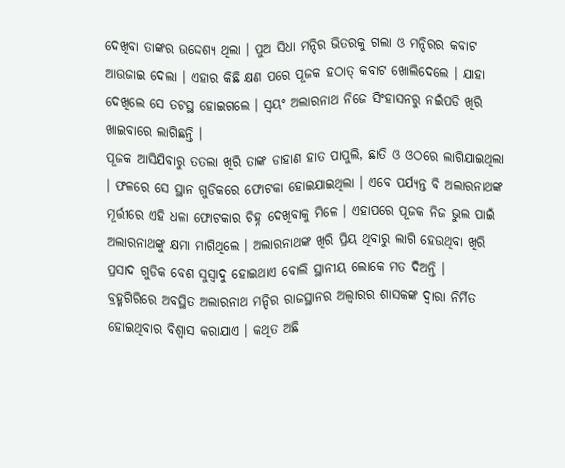ଦେଖିବା ତାଙ୍କର ଉଦ୍ଦେଶ୍ୟ ଥିଲା । ପୁଅ ସିଧା ମନ୍ଦିର ଭିତରକୁ ଗଲା ଓ ମନ୍ଦିରର କବାଟ ଆଉଜାଇ ଦେଲା । ଏହାର କିଛି କ୍ଷଣ ପରେ ପୂଜକ ହଠାତ୍ କବାଟ ଖୋଲିଦେଲେ । ଯାହା ଦେଖିଲେ ସେ ତଟସ୍ଥ ହୋଇଗଲେ । ସ୍ବୟଂ ଅଲାରନାଥ ନିଜେ ସିଂହାସନରୁ ନଇଁପଡି ଖିରି ଖାଇବାରେ ଲାଗିଛନ୍ତି ।
ପୂଜକ ଆସିଯିବାରୁ ତତଲା ଖିରି ତାଙ୍କ ଡାହାଣ ହାତ ପାପୁଲି, ଛାତି ଓ ଓଠରେ ଲାଗିଯାଇଥିଲା । ଫଳରେ ସେ ସ୍ଥାନ ଗୁଡିକରେ ଫୋଟକା ହୋଇଯାଇଥିଲା । ଏବେ ପର୍ଯ୍ୟନ୍ତ ବି ଅଲାରନାଥଙ୍କ ମୂର୍ତ୍ତୀରେ ଏହି ଧଳା ଫୋଟକାର ଚିହ୍ନ ଦେଖିବାକୁ ମିଳେ । ଏହାପରେ ପୂଜକ ନିଜ ଭୁଲ ପାଇଁ ଅଲାରନାଥଙ୍କୁ କ୍ଷମା ମାଗିଥିଲେ । ଅଲାରନାଥଙ୍କ ଖିରି ପ୍ରିୟ ଥିବାରୁ ଲାଗି ହେଉଥିବା ଖିରି ପ୍ରସାଦ ଗୁଡିକ ବେଶ ସୁସ୍ବାଦୁ ହୋଇଥାଏ ବୋଲି ସ୍ଥାନୀୟ ଲୋକେ ମତ ଦିଅନ୍ତି ।
ବ୍ରହ୍ମଗିରିରେ ଅବସ୍ଥିତ ଅଲାରନାଥ ମନ୍ଦିର ରାଜସ୍ଥାନର ଅଲ୍ବାରର ଶାସକଙ୍କ ଦ୍ବାରା ନିର୍ମିତ ହୋଇଥିବାର ବିଶ୍ବାସ କରାଯାଏ । କଥିତ ଅଛି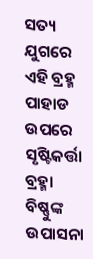ସତ୍ୟ ଯୁଗରେ ଏହି ବ୍ରହ୍ମ ପାହାଡ ଉପରେ ସୃଷ୍ଟିକର୍ତ୍ତା ବ୍ରହ୍ମା ବିଷ୍ଣୁଙ୍କ ଉପାସନା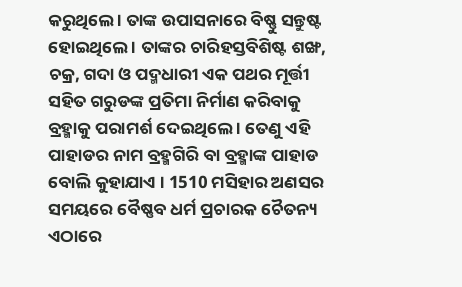କରୁଥିଲେ । ତାଙ୍କ ଉପାସନାରେ ବିଷ୍ଣୁ ସନ୍ତୁଷ୍ଟ ହୋଇଥିଲେ । ତାଙ୍କର ଚାରିହସ୍ତବିଶିଷ୍ଟ ଶଙ୍ଖ, ଚକ୍ର, ଗଦା ଓ ପଦ୍ମଧାରୀ ଏକ ପଥର ମୂର୍ତ୍ତୀ ସହିତ ଗରୁଡଙ୍କ ପ୍ରତିମା ନିର୍ମାଣ କରିବାକୁ ବ୍ରହ୍ମାକୁ ପରାମର୍ଶ ଦେଇଥିଲେ । ତେଣୁ ଏହି ପାହାଡର ନାମ ବ୍ରହ୍ମଗିରି ବା ବ୍ରହ୍ମାଙ୍କ ପାହାଡ ବୋଲି କୁହାଯାଏ । 1510 ମସିହାର ଅଣସର ସମୟରେ ବୈଷ୍ଣବ ଧର୍ମ ପ୍ରଚାରକ ଚୈତନ୍ୟ ଏଠାରେ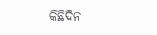କିଛିଦିନ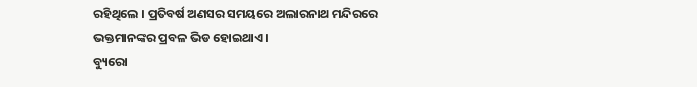ରହିଥିଲେ । ପ୍ରତିବର୍ଷ ଅଣସର ସମୟରେ ଅଲାରନାଥ ମନ୍ଦିରରେ ଭକ୍ତମାନଙ୍କର ପ୍ରବଳ ଭିଡ ହୋଇଥାଏ ।
ବ୍ୟୁରୋ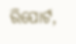ରିପୋର୍ଟ,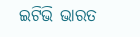ଇଟିଭି ଭାରତ